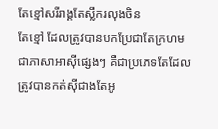តែខ្មៅសរីរាង្គតែស្លឹករលុងចិន
តែខ្មៅ ដែលត្រូវបានបកប្រែជាតែក្រហមជាភាសាអាស៊ីផ្សេងៗ គឺជាប្រភេទតែដែលត្រូវបានកត់សុីជាងតែអូ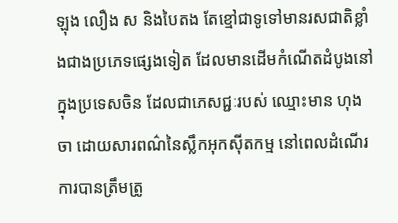ឡុង លឿង ស និងបៃតង តែខ្មៅជាទូទៅមានរសជាតិខ្លាំងជាងប្រភេទផ្សេងទៀត ដែលមានដើមកំណើតដំបូងនៅក្នុងប្រទេសចិន ដែលជាភេសជ្ជៈរបស់ ឈ្មោះមាន ហុងចា ដោយសារពណ៌នៃស្លឹកអុកស៊ីតកម្ម នៅពេលដំណើរការបានត្រឹមត្រូ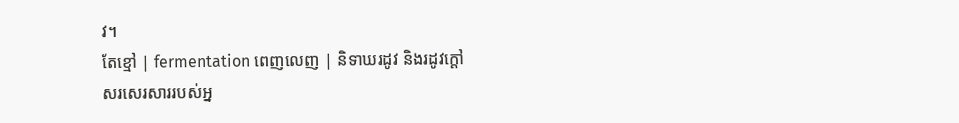វ។
តែខ្មៅ | fermentation ពេញលេញ | និទាឃរដូវ និងរដូវក្តៅ
សរសេរសាររបស់អ្ន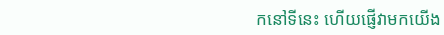កនៅទីនេះ ហើយផ្ញើវាមកយើង